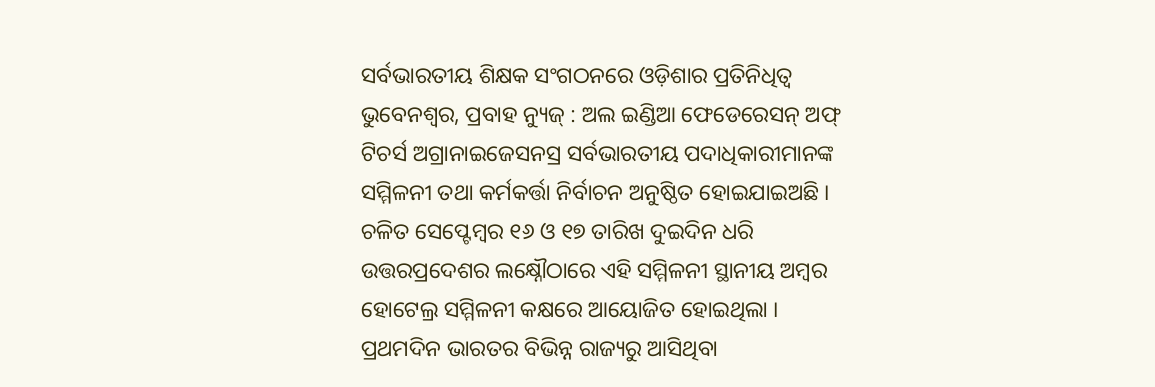ସର୍ବଭାରତୀୟ ଶିକ୍ଷକ ସଂଗଠନରେ ଓଡ଼ିଶାର ପ୍ରତିନିଧିତ୍ୱ
ଭୁବେନଶ୍ୱର, ପ୍ରବାହ ନ୍ୟୁଜ୍ : ଅଲ ଇଣ୍ଡିଆ ଫେଡେରେସନ୍ ଅଫ୍ ଟିଚର୍ସ ଅଗ୍ରାନାଇଜେସନସ୍ର ସର୍ବଭାରତୀୟ ପଦାଧିକାରୀମାନଙ୍କ ସମ୍ମିଳନୀ ତଥା କର୍ମକର୍ତ୍ତା ନିର୍ବାଚନ ଅନୁଷ୍ଠିତ ହୋଇଯାଇଅଛି । ଚଳିତ ସେପ୍ଟେମ୍ବର ୧୬ ଓ ୧୭ ତାରିଖ ଦୁଇଦିନ ଧରି ଉତ୍ତରପ୍ରଦେଶର ଲକ୍ଷ୍ନୌଠାରେ ଏହି ସମ୍ମିଳନୀ ସ୍ଥାନୀୟ ଅମ୍ବର ହୋଟେଲ୍ର ସମ୍ମିଳନୀ କକ୍ଷରେ ଆୟୋଜିତ ହୋଇଥିଲା । ପ୍ରଥମଦିନ ଭାରତର ବିଭିନ୍ନ ରାଜ୍ୟରୁ ଆସିଥିବା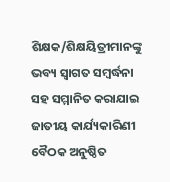ଶିକ୍ଷକ/ଶିକ୍ଷୟିତ୍ରୀମାନଙ୍କୁ ଭବ୍ୟ ସ୍ୱାଗତ ସମ୍ବର୍ଦ୍ଧନା ସହ ସମ୍ମାନିତ କରାଯାଇ ଜାତୀୟ କାର୍ଯ୍ୟକାରିଣୀ ବୈଠକ ଅନୁଷ୍ଠିତ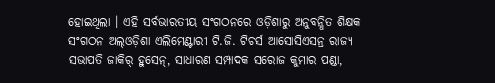ହୋଇଥିଲା । ଏହି ସର୍ବଭାରତୀୟ ସଂଗଠନରେ ଓଡ଼ିଶାରୁ ଅନୁବନ୍ଧିତ ଶିକ୍ଷକ ସଂଗଠନ ଅଲ୍ଓଡ଼ିଶା ଏଲିମେଣ୍ଟାରୀ ଟି.ଜି. ଟିଚର୍ସ ଆସୋସିଏସନ୍ର ରାଜ୍ୟ ସଭାପତି ଜାକିର୍ ହୁସେନ୍, ସାଧାରଣ ସମ୍ପାଦକ ସରୋଜ କୁମାର ପଣ୍ଡା,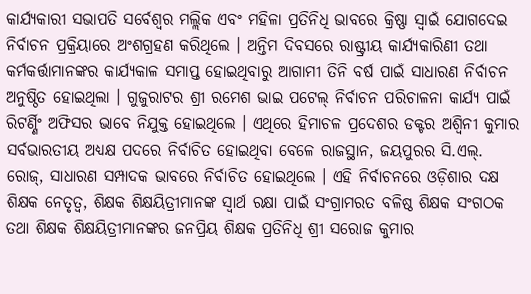କାର୍ଯ୍ୟକାରୀ ସଭାପତି ସର୍ବେଶ୍ୱର ମଲ୍ଲିକ ଏବଂ ମହିଳା ପ୍ରତିନିଧି ଭାବରେ କ୍ରିଷ୍ଣା ସ୍ୱାଇଁ ଯୋଗଦେଇ ନିର୍ବାଚନ ପ୍ରକ୍ରିୟାରେ ଅଂଶଗ୍ରହଣ କରିଥିଲେ । ଅନ୍ତିମ ଦିବସରେ ରାଷ୍ଟ୍ରୀୟ କାର୍ଯ୍ୟକାରିଣୀ ତଥା କର୍ମକର୍ତ୍ତାମାନଙ୍କର କାର୍ଯ୍ୟକାଳ ସମାପ୍ତ ହୋଇଥିବାରୁ ଆଗାମୀ ତିନି ବର୍ଷ ପାଇଁ ସାଧାରଣ ନିର୍ବାଚନ ଅନୁଷ୍ଠିତ ହୋଇଥିଲା । ଗୁଜୁରାଟର ଶ୍ରୀ ରମେଶ ଭାଇ ପଟେଲ୍ ନିର୍ବାଚନ ପରିଚାଳନା କାର୍ଯ୍ୟ ପାଇଁ ରିଟର୍ଣ୍ଣିଂ ଅଫିସର ଭାବେ ନିଯୁକ୍ତ ହୋଇଥିଲେ । ଏଥିରେ ହିମାଚଳ ପ୍ରଦେଶର ଡକ୍ଟର ଅଶ୍ୱିନୀ କୁମାର ସର୍ବଭାରତୀୟ ଅଧ୍ୟକ୍ଷ ପଦରେ ନିର୍ବାଚିତ ହୋଇଥିବା ବେଳେ ରାଜସ୍ଥାନ, ଜୟପୁରର ସି.ଏଲ୍. ରୋଜ୍, ସାଧାରଣ ସମ୍ପାଦକ ଭାବରେ ନିର୍ବାଚିତ ହୋଇଥିଲେ । ଏହି ନିର୍ବାଚନରେ ଓଡ଼ିଶାର ଦକ୍ଷ ଶିକ୍ଷକ ନେତୃତ୍ୱ, ଶିକ୍ଷକ ଶିକ୍ଷୟିତ୍ରୀମାନଙ୍କ ସ୍ୱାର୍ଥ ରକ୍ଷା ପାଇଁ ସଂଗ୍ରାମରତ ବଳିଷ୍ଠ ଶିକ୍ଷକ ସଂଗଠକ ତଥା ଶିକ୍ଷକ ଶିକ୍ଷୟିତ୍ରୀମାନଙ୍କର ଜନପ୍ରିୟ ଶିକ୍ଷକ ପ୍ରତିନିଧି ଶ୍ରୀ ସରୋଜ କୁମାର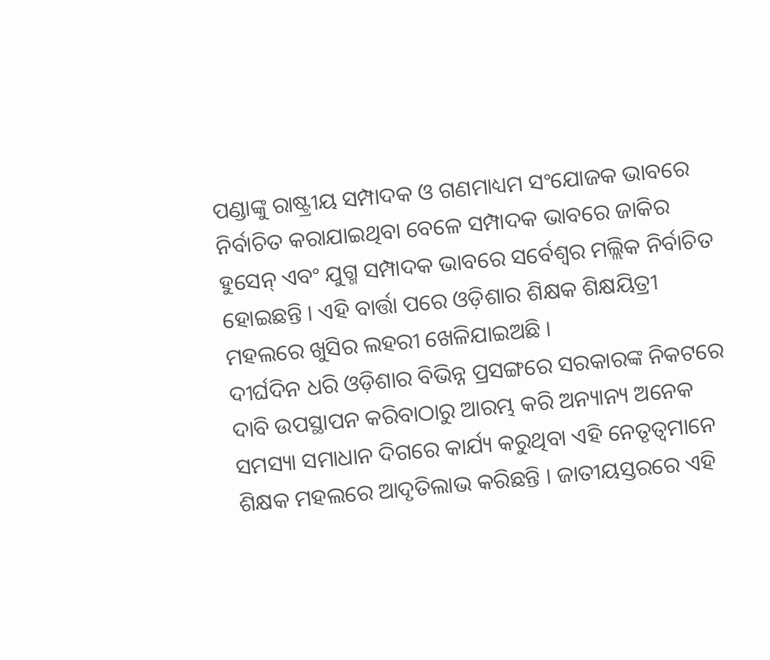ପଣ୍ଡାଙ୍କୁ ରାଷ୍ଟ୍ରୀୟ ସମ୍ପାଦକ ଓ ଗଣମାଧ୍ୟମ ସଂଯୋଜକ ଭାବରେ ନିର୍ବାଚିତ କରାଯାଇଥିବା ବେଳେ ସମ୍ପାଦକ ଭାବରେ ଜାକିର ହୁସେନ୍ ଏବଂ ଯୁଗ୍ମ ସମ୍ପାଦକ ଭାବରେ ସର୍ବେଶ୍ୱର ମଲ୍ଲିକ ନିର୍ବାଚିତ ହୋଇଛନ୍ତି । ଏହି ବାର୍ତ୍ତା ପରେ ଓଡ଼ିଶାର ଶିକ୍ଷକ ଶିକ୍ଷୟିତ୍ରୀ ମହଲରେ ଖୁସିର ଲହରୀ ଖେଳିଯାଇଅଛି ।
ଦୀର୍ଘଦିନ ଧରି ଓଡ଼ିଶାର ବିଭିନ୍ନ ପ୍ରସଙ୍ଗରେ ସରକାରଙ୍କ ନିକଟରେ ଦାବି ଉପସ୍ଥାପନ କରିବାଠାରୁ ଆରମ୍ଭ କରି ଅନ୍ୟାନ୍ୟ ଅନେକ ସମସ୍ୟା ସମାଧାନ ଦିଗରେ କାର୍ଯ୍ୟ କରୁଥିବା ଏହି ନେତୃତ୍ୱମାନେ ଶିକ୍ଷକ ମହଲରେ ଆଦୃତିଲାଭ କରିଛନ୍ତି । ଜାତୀୟସ୍ତରରେ ଏହି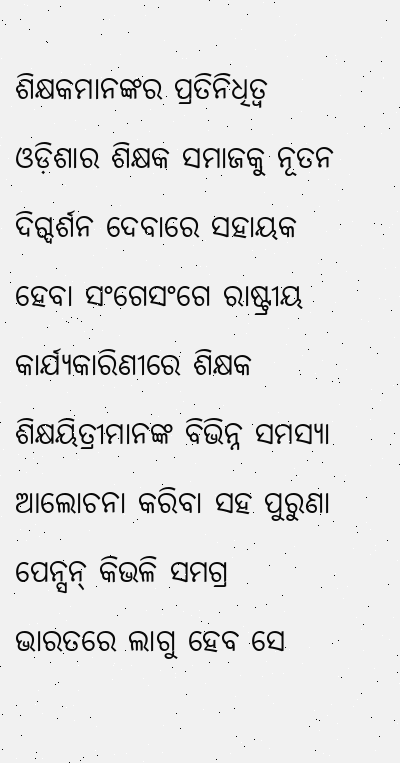ଶିକ୍ଷକମାନଙ୍କର ପ୍ରତିନିଧିତ୍ୱ ଓଡ଼ିଶାର ଶିକ୍ଷକ ସମାଜକୁ ନୂତନ ଦିଗ୍ଦର୍ଶନ ଦେବାରେ ସହାୟକ ହେବା ସଂଗେସଂଗେ ରାଷ୍ଟ୍ରୀୟ କାର୍ଯ୍ୟକାରିଣୀରେ ଶିକ୍ଷକ ଶିକ୍ଷୟିତ୍ରୀମାନଙ୍କ ବିଭିନ୍ନ ସମସ୍ୟା ଆଲୋଚନା କରିବା ସହ ପୁରୁଣା ପେନ୍ସନ୍ କିଭଳି ସମଗ୍ର ଭାରତରେ ଲାଗୁ ହେବ ସେ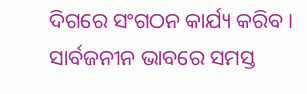ଦିଗରେ ସଂଗଠନ କାର୍ଯ୍ୟ କରିବ । ସାର୍ବଜନୀନ ଭାବରେ ସମସ୍ତ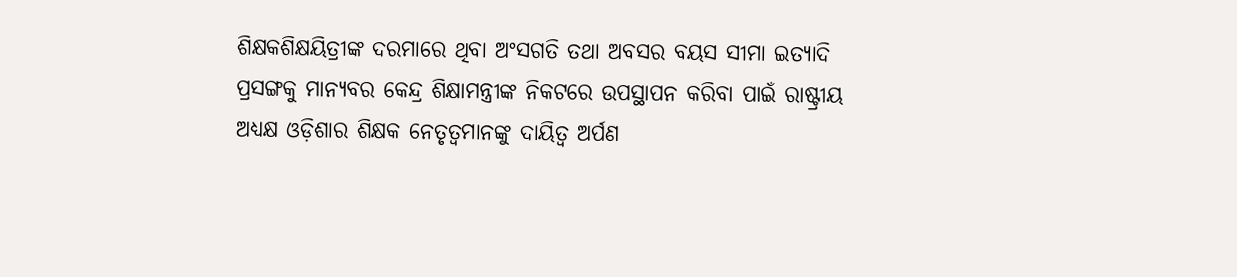ଶିକ୍ଷକଶିକ୍ଷୟିତ୍ରୀଙ୍କ ଦରମାରେ ଥିବା ଅଂସଗତି ତଥା ଅବସର ବୟସ ସୀମା ଇତ୍ୟାଦି ପ୍ରସଙ୍ଗକୁ ମାନ୍ୟବର କେନ୍ଦ୍ର ଶିକ୍ଷାମନ୍ତ୍ରୀଙ୍କ ନିକଟରେ ଉପସ୍ଥାପନ କରିବା ପାଇଁ ରାଷ୍ଟ୍ରୀୟ ଅଧ୍ୟକ୍ଷ ଓଡ଼ିଶାର ଶିକ୍ଷକ ନେତୃତ୍ୱମାନଙ୍କୁ ଦାୟିତ୍ୱ ଅର୍ପଣ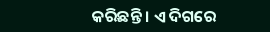କରିଛନ୍ତି । ଏ ଦିଗରେ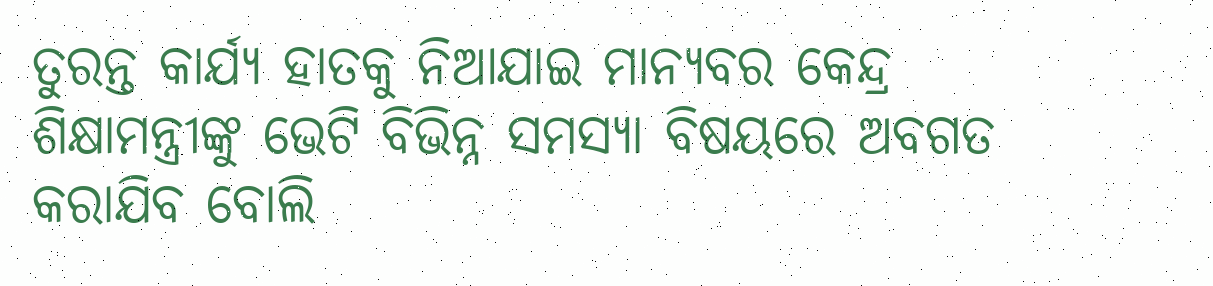ତୁରନ୍ତ କାର୍ଯ୍ୟ ହାତକୁ ନିଆଯାଇ ମାନ୍ୟବର କେନ୍ଦ୍ର ଶିକ୍ଷାମନ୍ତ୍ରୀଙ୍କୁ ଭେଟି ବିଭିନ୍ନ ସମସ୍ୟା ବିଷୟରେ ଅବଗତ କରାଯିବ ବୋଲି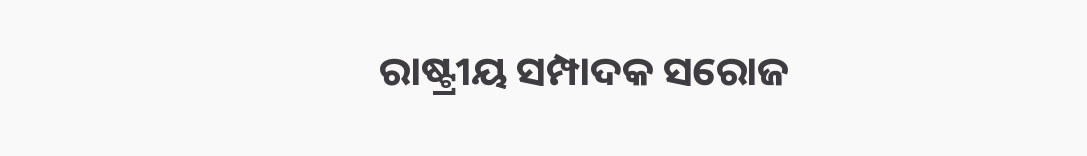ରାଷ୍ଟ୍ରୀୟ ସମ୍ପାଦକ ସରୋଜ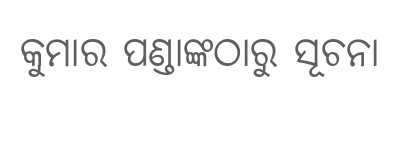କୁମାର ପଣ୍ଡାଙ୍କଠାରୁ ସୂଚନା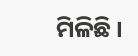ମିଳିଛି ।